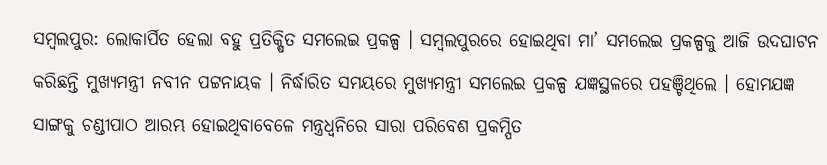ସମ୍ବଲପୁର: ଲୋକାର୍ପିତ ହେଲା ବହୁ ପ୍ରତିକ୍ଷିତ ସମଲେଇ ପ୍ରକଳ୍ପ । ସମ୍ବଲପୁରରେ ହୋଇଥିବା ମା’ ସମଲେଇ ପ୍ରକଳ୍ପକୁ ଆଜି ଉଦଘାଟନ କରିଛନ୍ତି ମୁଖ୍ୟମନ୍ତ୍ରୀ ନବୀନ ପଟ୍ଟନାୟକ । ନିର୍ଦ୍ଧାରିତ ସମୟରେ ମୁଖ୍ୟମନ୍ତ୍ରୀ ସମଲେଇ ପ୍ରକଳ୍ପ ଯଜ୍ଞସ୍ଥଳରେ ପହଞ୍ଚିଥିଲେ । ହୋମଯଜ୍ଞ ସାଙ୍ଗକୁ ଚଣ୍ଡୀପାଠ ଆରମ୍ଭ ହୋଇଥିବାବେଳେ ମନ୍ତ୍ରଧ୍ୱନିରେ ସାରା ପରିବେଶ ପ୍ରକମ୍ପିତ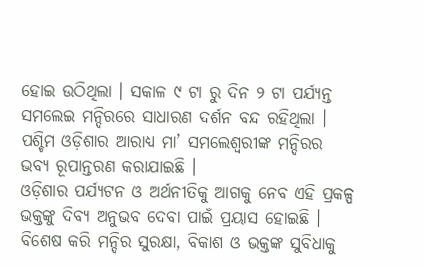ହୋଇ ଉଠିଥିଲା । ସକାଳ ୯ ଟା ରୁ ଦିନ ୨ ଟା ପର୍ଯ୍ୟନ୍ତ ସମଲେଇ ମନ୍ଦିରରେ ସାଧାରଣ ଦର୍ଶନ ବନ୍ଦ ରହିଥିଲା । ପଶ୍ଚିମ ଓଡ଼ିଶାର ଆରାଧ୍ୟ ମା’ ସମଲେଶ୍ୱରୀଙ୍କ ମନ୍ଦିରର ଭବ୍ୟ ରୂପାନ୍ତରଣ କରାଯାଇଛି ।
ଓଡ଼ିଶାର ପର୍ଯ୍ୟଟନ ଓ ଅର୍ଥନୀତିକୁ ଆଗକୁ ନେବ ଏହି ପ୍ରକଳ୍ପ
ଭକ୍ତଙ୍କୁ ଦିବ୍ୟ ଅନୁଭବ ଦେବା ପାଇଁ ପ୍ରୟାସ ହୋଇଛି । ବିଶେଷ କରି ମନ୍ଦିର ସୁରକ୍ଷା, ବିକାଶ ଓ ଭକ୍ତଙ୍କ ସୁବିଧାକୁ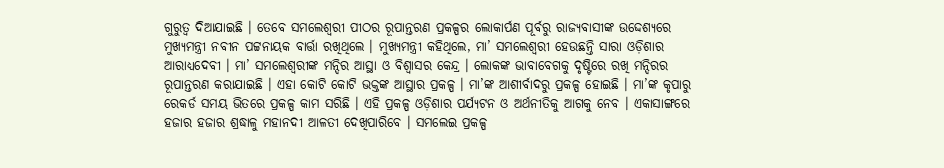ଗୁରୁତ୍ୱ ଦିଆଯାଇଛି । ତେବେ ସମଲେଶ୍ୱରୀ ପୀଠର ରୂପାନ୍ତରଣ ପ୍ରକଳ୍ପର ଲୋକାର୍ପଣ ପୂର୍ବରୁ ରାଜ୍ୟବାସୀଙ୍କ ଉଦ୍ଦେଶ୍ୟରେ ମୁଖ୍ୟମନ୍ତ୍ରୀ ନବୀନ ପଟ୍ଟନାୟକ ବାର୍ତ୍ତା ରଖିଥିଲେ । ମୁଖ୍ୟମନ୍ତ୍ରୀ କହିଥିଲେ, ମା’ ସମଲେଶ୍ୱରୀ ହେଉଛନ୍ତି ସାରା ଓଡ଼ିଶାର ଆରାଧ୍ୟଦେବୀ । ମା’ ସମଲେଶ୍ୱରୀଙ୍କ ମନ୍ଦିର ଆସ୍ଥା ଓ ବିଶ୍ୱାସର କେନ୍ଦ୍ର । ଲୋକଙ୍କ ଭାବାବେଗକୁ ଦୃଷ୍ଟିରେ ରଖି ମନ୍ଦିରର ରୂପାନ୍ତରଣ କରାଯାଇଛି । ଏହା କୋଟି କୋଟି ଭକ୍ତଙ୍କ ଆସ୍ଥାର ପ୍ରକଳ୍ପ । ମା’ଙ୍କ ଆଶୀର୍ବାଦରୁ ପ୍ରକଳ୍ପ ହୋଇଛି । ମା’ଙ୍କ କୃପାରୁ ରେକର୍ଡ ସମୟ ଭିତରେ ପ୍ରକଳ୍ପ କାମ ସରିଛି । ଏହି ପ୍ରକଳ୍ପ ଓଡ଼ିଶାର ପର୍ଯ୍ୟଟନ ଓ ଅର୍ଥନୀତିକୁ ଆଗକୁ ନେବ । ଏକାସାଙ୍ଗରେ ହଜାର ହଜାର ଶ୍ରଦ୍ଧାଳୁ ମହାନଦୀ ଆଳତୀ ଦେଖିପାରିବେ । ସମଲେଇ ପ୍ରକଳ୍ପ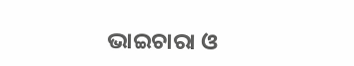ଭାଇଚାରା ଓ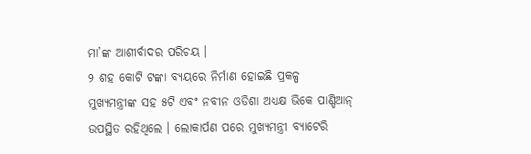ମା’ଙ୍କ ଆଶୀର୍ବାଦର ପରିଚୟ ।
୨ ଶହ କୋଟି ଟଙ୍କା ବ୍ୟୟରେ ନିର୍ମାଣ ହୋଇଛି ପ୍ରକଳ୍ପ
ମୁଖ୍ୟମନ୍ତ୍ରୀଙ୍କ ସହ ୫ଟି ଏବଂ ନବୀନ ଓଡିଶା ଅଧ୍ୟକ୍ଷ ଭିକେ ପାଣ୍ଡିଆନ୍ ଉପସ୍ଥିତ ରହିଥିଲେ । ଲୋକାର୍ପଣ ପରେ ମୁଖ୍ୟମନ୍ତ୍ରୀ ବ୍ୟାଟେରି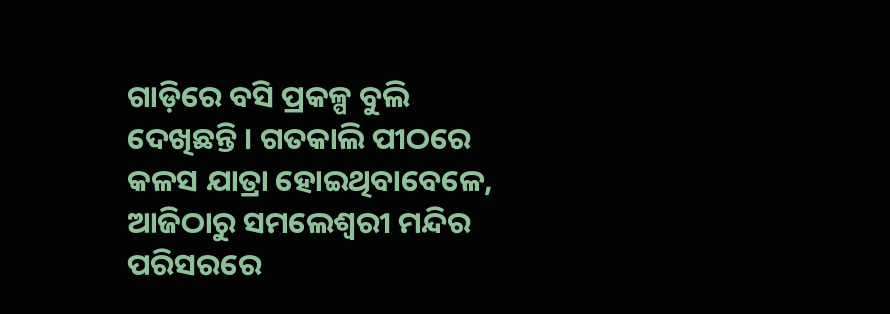ଗାଡ଼ିରେ ବସି ପ୍ରକଳ୍ପ ବୁଲି ଦେଖିଛନ୍ତି । ଗତକାଲି ପୀଠରେ କଳସ ଯାତ୍ରା ହୋଇଥିବାବେଳେ, ଆଜିଠାରୁ ସମଲେଶ୍ୱରୀ ମନ୍ଦିର ପରିସରରେ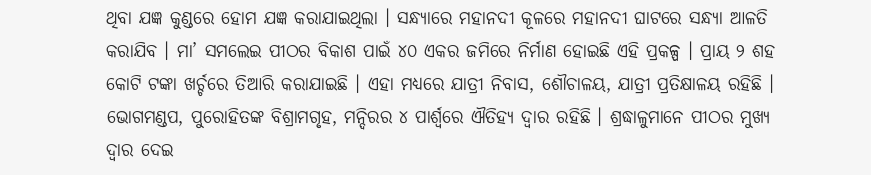ଥିବା ଯଜ୍ଞ କୁଣ୍ଡରେ ହୋମ ଯଜ୍ଞ କରାଯାଇଥିଲା । ସନ୍ଧ୍ୟାରେ ମହାନଦୀ କୂଳରେ ମହାନଦୀ ଘାଟରେ ସନ୍ଧ୍ୟା ଆଳତି କରାଯିବ । ମା’ ସମଲେଇ ପୀଠର ବିକାଶ ପାଇଁ ୪୦ ଏକର ଜମିରେ ନିର୍ମାଣ ହୋଇଛି ଏହି ପ୍ରକଳ୍ପ । ପ୍ରାୟ ୨ ଶହ କୋଟି ଟଙ୍କା ଖର୍ଚ୍ଚରେ ତିଆରି କରାଯାଇଛି । ଏହା ମଧ୍ୟରେ ଯାତ୍ରୀ ନିବାସ, ଶୌଚାଳୟ, ଯାତ୍ରୀ ପ୍ରତିକ୍ଷାଳୟ ରହିଛି । ଭୋଗମଣ୍ଡପ, ପୁରୋହିତଙ୍କ ବିଶ୍ରାମଗୃହ, ମନ୍ଦିରର ୪ ପାର୍ଶ୍ୱରେ ଐତିହ୍ୟ ଦ୍ୱାର ରହିଛି । ଶ୍ରଦ୍ଧାଳୁମାନେ ପୀଠର ମୁଖ୍ୟ ଦ୍ୱାର ଦେଇ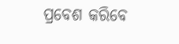ପ୍ରବେଶ କରିବେ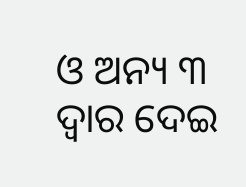ଓ ଅନ୍ୟ ୩ ଦ୍ୱାର ଦେଇ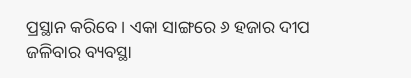ପ୍ରସ୍ଥାନ କରିବେ । ଏକା ସାଙ୍ଗରେ ୬ ହଜାର ଦୀପ ଜଳିବାର ବ୍ୟବସ୍ଥା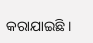କରାଯାଇଛି ।